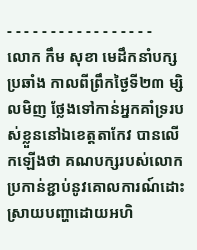- - - - - - - - - - - - - - - - -
លោក កឹម សុខា មេដឹកនាំបក្សប្រឆាំង កាលពីព្រឹកថ្ងៃទី២៣ ម្សិលមិញ ថ្លែងទៅកាន់អ្នកគាំទ្ររបស់ខ្លួននៅឯខេត្តតាកែវ បានលើកឡើងថា គណបក្សរបស់លោកប្រកាន់ខ្ជាប់នូវគោលការណ៍ដោះស្រាយបញ្ហាដោយអហិ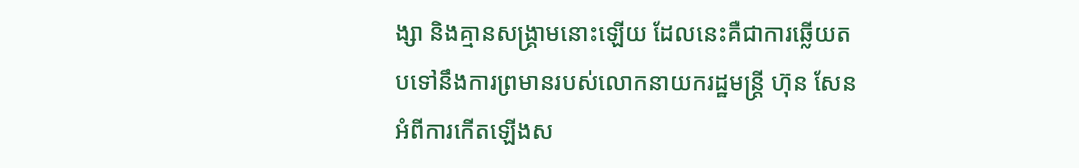ង្សា និងគ្មានសង្គ្រាមនោះឡើយ ដែលនេះគឺជាការឆ្លើយតបទៅនឹងការព្រមានរបស់លោកនាយករដ្ឋមន្ត្រី ហ៊ុន សែន អំពីការកើតឡើងស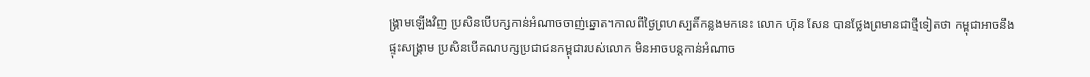ង្គ្រាមឡើងវិញ ប្រសិនបើបក្សកាន់អំណាចចាញ់ឆ្នោត។កាលពីថ្ងៃព្រហស្បតិ៍កន្លងមកនេះ លោក ហ៊ុន សែន បានថ្លែងព្រមានជាថ្មីទៀតថា កម្ពុជាអាចនឹងផ្ទុះសង្គ្រាម ប្រសិនបើគណបក្សប្រជាជនកម្ពុជារបស់លោក មិនអាចបន្តកាន់អំណាច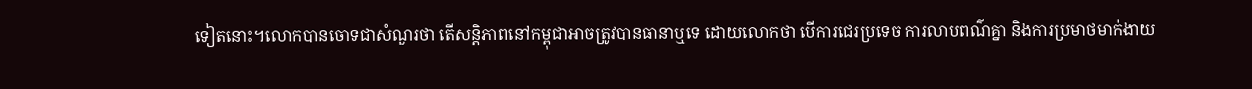ទៀតនោះ។លោកបានចោទជាសំណួរថា តើសន្តិភាពនៅកម្ពុជាអាចត្រូវបានធានាឬទេ ដោយលោកថា បើការជេរប្រទេច ការលាបពណ៌គ្នា និងការប្រមាថមាក់ងាយ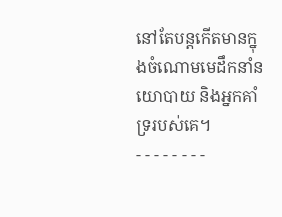នៅតែបន្តកើតមានក្នុងចំណោមមេដឹកនាំនយោបាយ និងអ្នកគាំទ្ររបស់គេ។
- - - - - - - -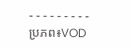- - - - - - - - -
ប្រភព៖VOD